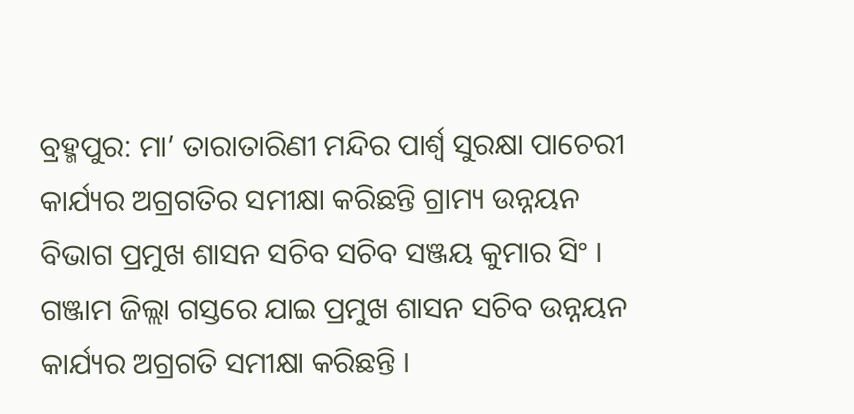ବ୍ରହ୍ମପୁର: ମା’ ତାରାତାରିଣୀ ମନ୍ଦିର ପାର୍ଶ୍ଵ ସୁରକ୍ଷା ପାଚେରୀ କାର୍ଯ୍ୟର ଅଗ୍ରଗତିର ସମୀକ୍ଷା କରିଛନ୍ତି ଗ୍ରାମ୍ୟ ଉନ୍ନୟନ ବିଭାଗ ପ୍ରମୁଖ ଶାସନ ସଚିବ ସଚିବ ସଞ୍ଜୟ କୁମାର ସିଂ । ଗଞ୍ଜାମ ଜିଲ୍ଲା ଗସ୍ତରେ ଯାଇ ପ୍ରମୁଖ ଶାସନ ସଚିବ ଉନ୍ନୟନ କାର୍ଯ୍ୟର ଅଗ୍ରଗତି ସମୀକ୍ଷା କରିଛନ୍ତି ।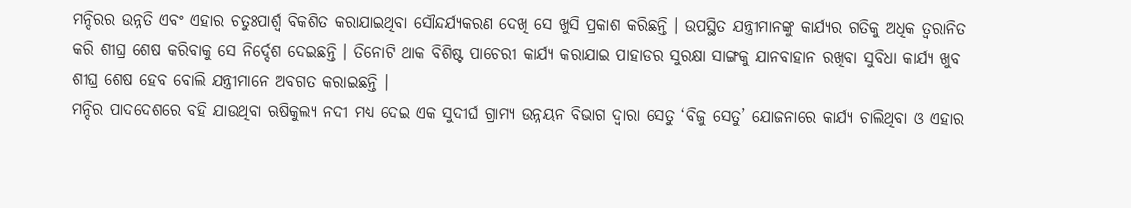ମନ୍ଦିରର ଉନ୍ନତି ଏବଂ ଏହାର ଚତୁଃପାର୍ଶ୍ଵ ବିକଶିତ କରାଯାଇଥିବା ସୌନ୍ଦର୍ଯ୍ୟକରଣ ଦେଖି ସେ ଖୁସି ପ୍ରକାଶ କରିଛନ୍ତି । ଉପସ୍ଥିତ ଯନ୍ତ୍ରୀମାନଙ୍କୁ କାର୍ଯ୍ୟର ଗତିକୁ ଅଧିକ ତ୍ୱରାନିତ କରି ଶୀଘ୍ର ଶେଷ କରିବାକୁ ସେ ନିର୍ଦ୍ଦେଶ ଦେଇଛନ୍ତି । ତିନୋଟି ଥାକ ବିଶିଷ୍ଟ ପାଚେରୀ କାର୍ଯ୍ୟ କରାଯାଇ ପାହାଡର ସୁରକ୍ଷା ସାଙ୍ଗକୁ ଯାନବାହାନ ରଖିବା ସୁବିଧା କାର୍ଯ୍ୟ ଖୁବ ଶୀଘ୍ର ଶେଷ ହେବ ବୋଲି ଯନ୍ତ୍ରୀମାନେ ଅବଗତ କରାଇଛନ୍ତି ।
ମନ୍ଦିର ପାଦଦେଶରେ ବହି ଯାଉଥିବା ଋଷିକୁଲ୍ୟ ନଦୀ ମଧ୍ୟ ଦେଇ ଏକ ସୁଦୀର୍ଘ ଗ୍ରାମ୍ୟ ଉନ୍ନୟନ ବିଭାଗ ଦ୍ଵାରା ସେତୁ ‘ବିଜୁ ସେତୁ’ ଯୋଜନାରେ କାର୍ଯ୍ୟ ଚାଲିଥିବା ଓ ଏହାର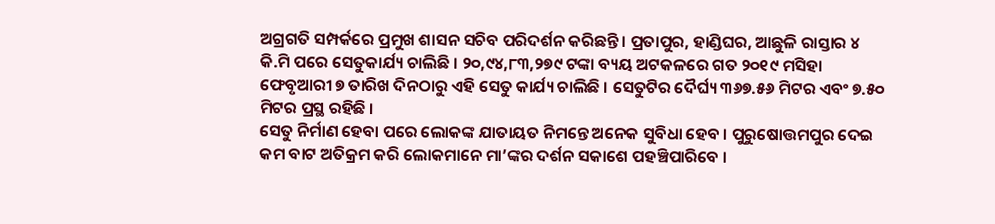ଅଗ୍ରଗତି ସମ୍ପର୍କରେ ପ୍ରମୁଖ ଶାସନ ସଚିବ ପରିଦର୍ଶନ କରିଛନ୍ତି । ପ୍ରତାପୁର, ହାଣ୍ଡିଘର, ଆଛୁଳି ରାସ୍ତାର ୪ କି.ମି ପରେ ସେତୁକାର୍ଯ୍ୟ ଚାଲିଛି । ୨୦,୯୪,୮୩,୨୭୯ ଟଙ୍କା ବ୍ୟୟ ଅଟକଳରେ ଗତ ୨୦୧୯ ମସିହା ଫେବୃଆରୀ ୭ ତାରିଖ ଦିନଠାରୁ ଏହି ସେତୁ କାର୍ଯ୍ୟ ଚାଲିଛି । ସେତୁଟିର ଦୈର୍ଘ୍ୟ ୩୬୭.୫୬ ମିଟର ଏବଂ ୭.୫୦ ମିଟର ପ୍ରସ୍ଥ ରହିଛି ।
ସେତୁ ନିର୍ମାଣ ହେବା ପରେ ଲୋକଙ୍କ ଯାତାୟତ ନିମନ୍ତେ ଅନେକ ସୁବିଧା ହେବ । ପୁରୁଷୋତ୍ତମପୁର ଦେଇ କମ ବାଟ ଅତିକ୍ରମ କରି ଲୋକମାନେ ମା’ଙ୍କର ଦର୍ଶନ ସକାଶେ ପହଞ୍ଚିପାରିବେ ।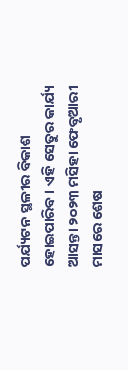ପର୍ଯ୍ୟଟନ ସ୍ଥଳୀର ବିକାଶ ହୋଇପାରିବ । ଏହି ସେତୁର କାର୍ଯ୍ୟ ଆସନ୍ତା ୨୦୨୩ ମସିହା ଫେବୃଆରୀ ମାସରେ ଶେଷ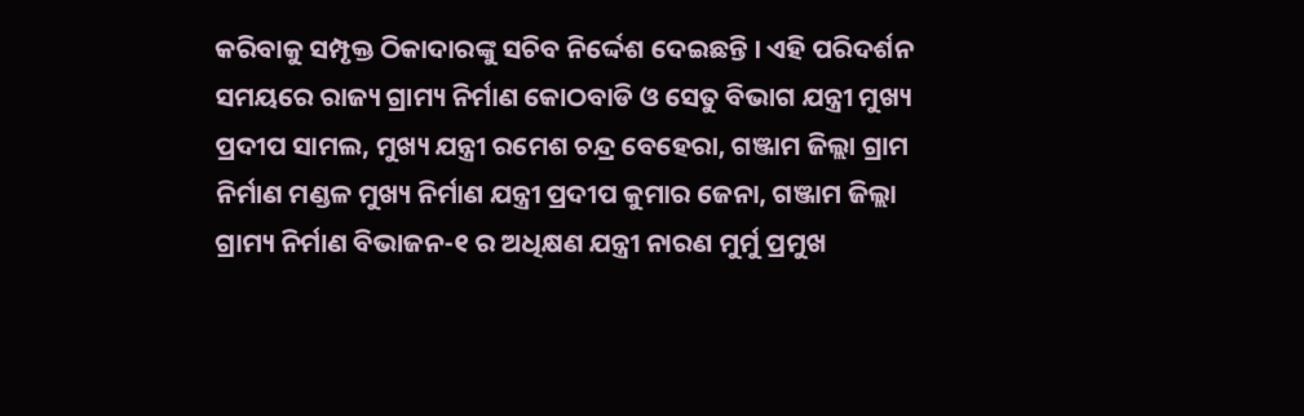କରିବାକୁ ସମ୍ପୃକ୍ତ ଠିକାଦାରଙ୍କୁ ସଚିବ ନିର୍ଦ୍ଦେଶ ଦେଇଛନ୍ତି । ଏହି ପରିଦର୍ଶନ ସମୟରେ ରାଜ୍ୟ ଗ୍ରାମ୍ୟ ନିର୍ମାଣ କୋଠବାଡି ଓ ସେତୁ ବିଭାଗ ଯନ୍ତ୍ରୀ ମୁଖ୍ୟ ପ୍ରଦୀପ ସାମଲ, ମୁଖ୍ୟ ଯନ୍ତ୍ରୀ ରମେଶ ଚନ୍ଦ୍ର ବେହେରା, ଗଞ୍ଜାମ ଜିଲ୍ଲା ଗ୍ରାମ ନିର୍ମାଣ ମଣ୍ଡଳ ମୁଖ୍ୟ ନିର୍ମାଣ ଯନ୍ତ୍ରୀ ପ୍ରଦୀପ କୁମାର ଜେନା, ଗଞ୍ଜାମ ଜିଲ୍ଲା ଗ୍ରାମ୍ୟ ନିର୍ମାଣ ବିଭାଜନ-୧ ର ଅଧିକ୍ଷଣ ଯନ୍ତ୍ରୀ ନାରଣ ମୁର୍ମୁ ପ୍ରମୁଖ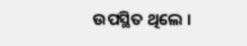ଉପସ୍ଥିତ ଥିଲେ ।